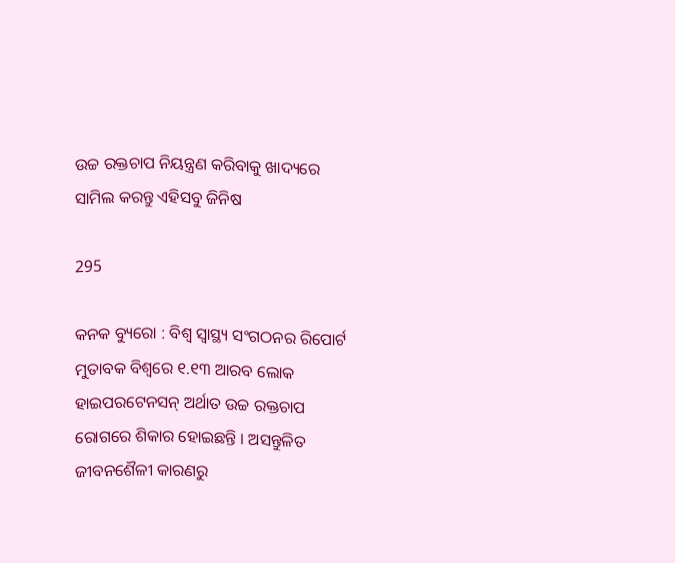ଉଚ୍ଚ ରକ୍ତଚାପ ନିୟନ୍ତ୍ରଣ କରିବାକୁ ଖାଦ୍ୟରେ ସାମିଲ କରନ୍ତୁ ଏହିସବୁ ଜିନିଷ

295

କନକ ବ୍ୟୁରୋ : ବିଶ୍ୱ ସ୍ୱାସ୍ଥ୍ୟ ସଂଗଠନର ରିପୋର୍ଟ ମୁତାବକ ବିଶ୍ୱରେ ୧.୧୩ ଆରବ ଲୋକ ହାଇପରଟେନସନ୍ ଅର୍ଥାତ ଉଚ୍ଚ ରକ୍ତଚାପ ରୋଗରେ ଶିକାର ହୋଇଛନ୍ତି । ଅସନ୍ତୁଳିତ ଜୀବନଶୈଳୀ କାରଣରୁ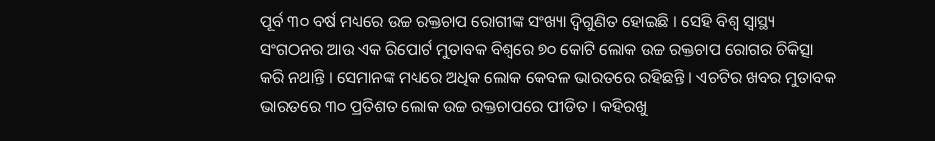ପୂର୍ବ ୩୦ ବର୍ଷ ମଧ୍ୟରେ ଉଚ୍ଚ ରକ୍ତଚାପ ରୋଗୀଙ୍କ ସଂଖ୍ୟା ଦ୍ୱିଗୁଣିତ ହୋଇଛି । ସେହି ବିଶ୍ୱ ସ୍ୱାସ୍ଥ୍ୟ ସଂଗଠନର ଆଉ ଏକ ରିପୋର୍ଟ ମୁତାବକ ବିଶ୍ୱରେ ୭୦ କୋଟି ଲୋକ ଉଚ୍ଚ ରକ୍ତଚାପ ରୋଗର ଚିକିତ୍ସା କରି ନଥାନ୍ତି । ସେମାନଙ୍କ ମଧ୍ୟରେ ଅଧିକ ଲୋକ କେବଳ ଭାରତରେ ରହିଛନ୍ତି । ଏଚଟିର ଖବର ମୁତାବକ ଭାରତରେ ୩୦ ପ୍ରତିଶତ ଲୋକ ଉଚ୍ଚ ରକ୍ତଚାପରେ ପୀଡିତ । କହିରଖୁ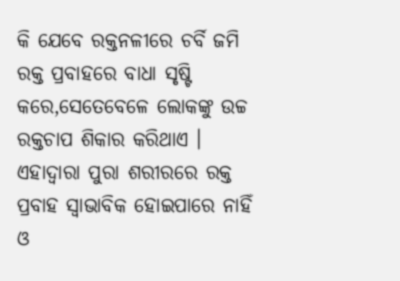କି ଯେବେ ରକ୍ତନଳୀରେ ଚର୍ବି ଜମି ରକ୍ତ ପ୍ରବାହରେ ବାଧା ସୃଷ୍ଟି କରେ,ସେତେବେଳେ ଲୋକଙ୍କୁ ଉଚ୍ଚ ରକ୍ତଚାପ ଶିକାର କରିଥାଏ । ଏହାଦ୍ୱାରା ପୁରା ଶରୀରରେ ରକ୍ତ ପ୍ରବାହ ସ୍ୱାଭାବିକ ହୋଇପାରେ ନାହିଁ ଓ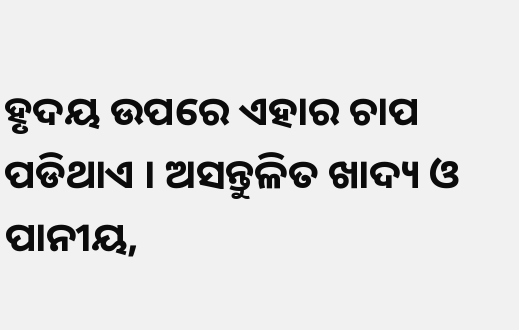ହୃଦୟ ଉପରେ ଏହାର ଚାପ ପଡିଥାଏ । ଅସନ୍ତୁଳିତ ଖାଦ୍ୟ ଓ ପାନୀୟ,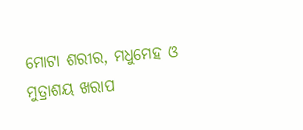ମୋଟା ଶରୀର, ମଧୁମେହ ଓ ମୁତ୍ରାଶୟ ଖରାପ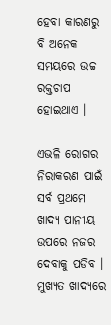ହେବା କାରଣରୁ ବି ଅନେକ ସମୟରେ ଉଚ୍ଚ ରକ୍ତଚାପ ହୋଇଥାଏ ।

ଏଭଳି ରୋଗର ନିରାକରଣ ପାଇଁ ସର୍ବ ପ୍ରଥମେ ଖାଦ୍ୟ ପାନୀୟ ଉପରେ ନଜର ଦେବାକୁ ପଡିବ । ମୁଖ୍ୟତ ଖାଦ୍ୟରେ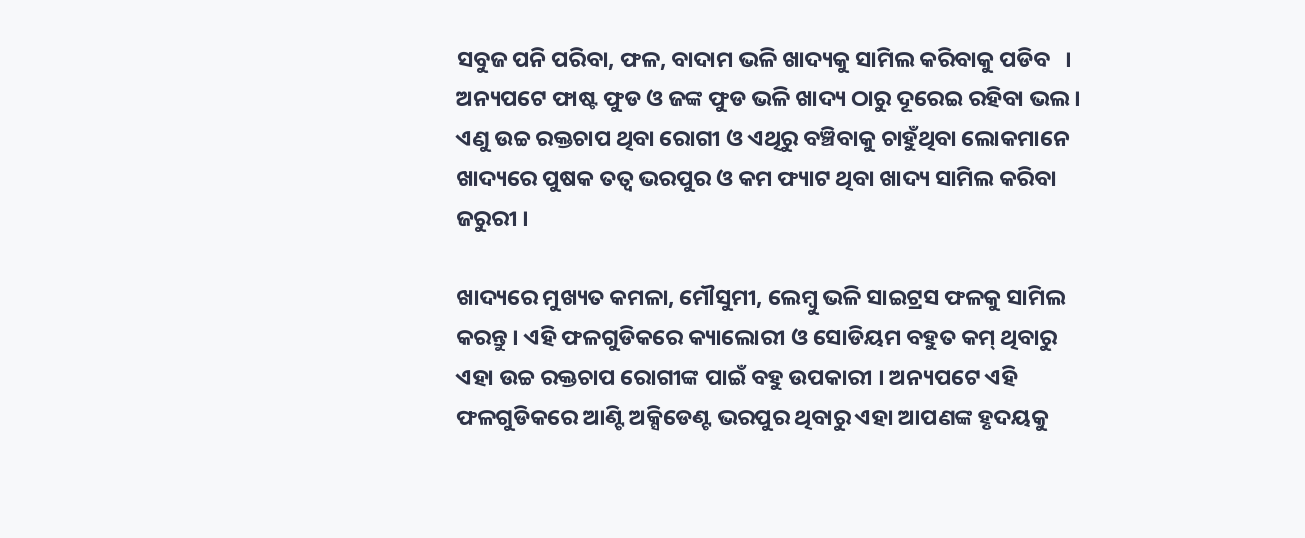ସବୁଜ ପନି ପରିବା, ଫଳ, ବାଦାମ ଭଳି ଖାଦ୍ୟକୁ ସାମିଲ କରିବାକୁ ପଡିବ   । ଅନ୍ୟପଟେ ଫାଷ୍ଟ ଫୁଡ ଓ ଜଙ୍କ ଫୁଡ ଭଳି ଖାଦ୍ୟ ଠାରୁ ଦୂରେଇ ରହିବା ଭଲ । ଏଣୁ ଉଚ୍ଚ ରକ୍ତଚାପ ଥିବା ରୋଗୀ ଓ ଏଥିରୁ ବଞ୍ଚିବାକୁ ଚାହୁଁଥିବା ଲୋକମାନେ ଖାଦ୍ୟରେ ପୁଷକ ତତ୍ୱ ଭରପୁର ଓ କମ ଫ୍ୟାଟ ଥିବା ଖାଦ୍ୟ ସାମିଲ କରିବା ଜରୁରୀ ।

ଖାଦ୍ୟରେ ମୁଖ୍ୟତ କମଳା, ମୌସୁମୀ, ଲେମ୍ବୁ ଭଳି ସାଇଟ୍ରସ ଫଳକୁ ସାମିଲ କରନ୍ତୁ । ଏହି ଫଳଗୁଡିକରେ କ୍ୟାଲୋରୀ ଓ ସୋଡିୟମ ବହୁତ କମ୍ ଥିବାରୁ ଏହା ଉଚ୍ଚ ରକ୍ତଚାପ ରୋଗୀଙ୍କ ପାଇଁ ବହୁ ଉପକାରୀ । ଅନ୍ୟପଟେ ଏହି ଫଳଗୁଡିକରେ ଆଣ୍ଟି ଅକ୍ସିଡେଣ୍ଟ ଭରପୁର ଥିବାରୁ ଏହା ଆପଣଙ୍କ ହୃଦୟକୁ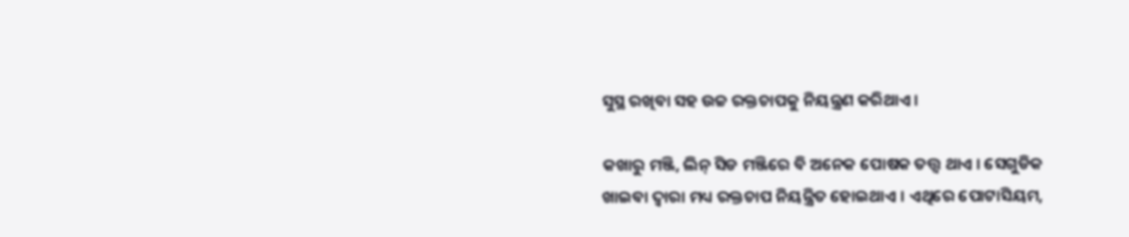ସୁସ୍ଥ ରଖିବା ସହ ଉଚ୍ଚ ରକ୍ତଚାପକୁ ନିୟନ୍ତ୍ରଣ କରିଥାଏ ।

କଖାରୁ ମଞ୍ଜି, ଲିନ୍ ସିଡ ମଞ୍ଜିରେ ବି ଅନେକ ପୋଷକ ତତ୍ତ୍ୱ ଥାଏ । ସେଗୁଡିକ ଖାଇବା ଦ୍ୱାରା ମଧ୍ୟ ରକ୍ତଚାପ ନିୟନ୍ତ୍ରିତ ହୋଇଥାଏ । ଏଥିରେ ପୋଟାସିୟମ,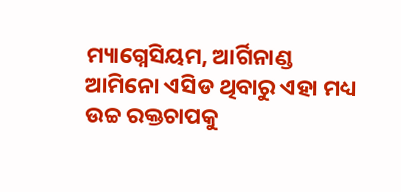ମ୍ୟାଗ୍ନେସିୟମ, ଆର୍ଗିନାଣ୍ଡ ଆମିନୋ ଏସିଡ ଥିବାରୁ ଏହା ମଧ୍ୟ ଉଚ୍ଚ ରକ୍ତଚାପକୁ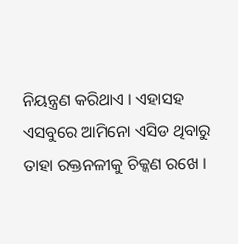ନିୟନ୍ତ୍ରଣ କରିଥାଏ । ଏହାସହ ଏସବୁରେ ଆମିନୋ ଏସିଡ ଥିବାରୁ ତାହା ରକ୍ତନଳୀକୁ ଚିକ୍କଣ ରଖେ ।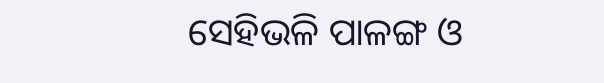ସେହିଭଳି ପାଳଙ୍ଗ ଓ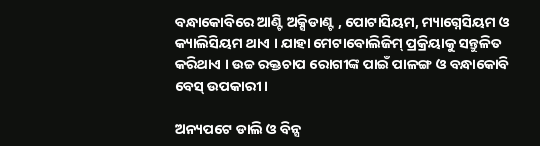ବନ୍ଧାକୋବିରେ ଆଣ୍ଟି ଅକ୍ସିଡାଣ୍ଟ , ପୋଟାସିୟମ, ମ୍ୟାଗ୍ନେସିୟମ ଓ କ୍ୟାଲିସିୟମ ଥାଏ । ଯାହା ମେଟାବୋଲିଜିମ୍ ପ୍ରକ୍ରିୟାକୁ ସନ୍ତୁଳିତ କରିଥାଏ । ଉଚ୍ଚ ରକ୍ତଚାପ ରୋଗୀଙ୍କ ପାଇଁ ପାଳଙ୍ଗ ଓ ବନ୍ଧାକୋବି ବେସ୍ ଉପକାରୀ ।

ଅନ୍ୟପଟେ ଡାଲି ଓ ବିନ୍ସ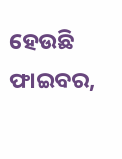ହେଉଛି ଫାଇବର,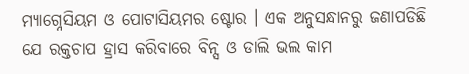ମ୍ୟାଗ୍ନେସିୟମ ଓ ପୋଟାସିୟମର ଷ୍ଟୋର । ଏକ ଅନୁସନ୍ଧାନରୁ ଜଣାପଡିଛି ଯେ ରକ୍ତଚାପ ହ୍ରାସ କରିବାରେ ବିନ୍ସ ଓ ଡାଲି ଭଲ କାମ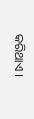କରିଥାଏ ।